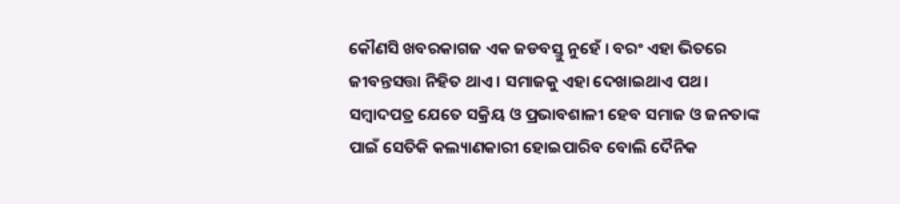କୌଣସି ଖବରକାଗଜ ଏକ ଜଡବସ୍ତୁ ନୁହେଁ । ବରଂ ଏହା ଭିତରେ ଜୀବନ୍ତସତ୍ତା ନିହିତ ଥାଏ । ସମାଜକୁ ଏହା ଦେଖାଇଥାଏ ପଥ। ସମ୍ବାଦପତ୍ର ଯେତେ ସକ୍ରିୟ ଓ ପ୍ରଭାବଶାଳୀ ହେବ ସମାଜ ଓ ଜନତାଙ୍କ ପାଇଁ ସେତିକି କଲ୍ୟାଣକାରୀ ହୋଇପାରିବ ବୋଲି ଦୈନିକ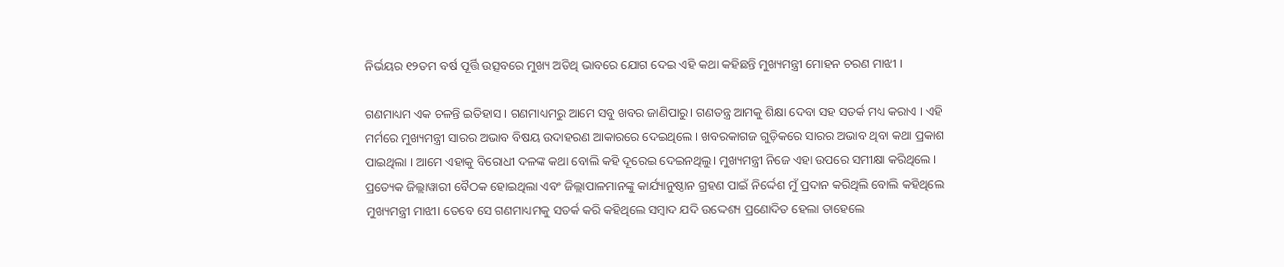ନିର୍ଭୟର ୧୨ତମ ବର୍ଷ ପୂର୍ତ୍ତି ଉତ୍ସବରେ ମୁଖ୍ୟ ଅତିଥି ଭାବରେ ଯୋଗ ଦେଇ ଏହି କଥା କହିଛନ୍ତି ମୁଖ୍ୟମନ୍ତ୍ରୀ ମୋହନ ଚରଣ ମାଝୀ ।

ଗଣମାଧ୍ୟମ ଏକ ଚଳନ୍ତି ଇତିହାସ । ଗଣମାଧ୍ୟମରୁ ଆମେ ସବୁ ଖବର ଜାଣିପାରୁ। ଗଣତନ୍ତ୍ର ଆମକୁ ଶିକ୍ଷା ଦେବା ସହ ସତର୍କ ମଧ୍ୟ କରାଏ । ଏହି ମର୍ମରେ ମୁଖ୍ୟମନ୍ତ୍ରୀ ସାରର ଅଭାବ ବିଷୟ ଉଦାହରଣ ଆକାରରେ ଦେଇଥିଲେ । ଖବରକାଗଜ ଗୁଡ଼ିକରେ ସାରର ଅଭାବ ଥିବା କଥା ପ୍ରକାଶ ପାଇଥିଲା । ଆମେ ଏହାକୁ ବିରୋଧୀ ଦଳଙ୍କ କଥା ବୋଲି କହି ଦୂରେଇ ଦେଇନଥିଲୁ। ମୁଖ୍ୟମନ୍ତ୍ରୀ ନିଜେ ଏହା ଉପରେ ସମୀକ୍ଷା କରିଥିଲେ । ପ୍ରତ୍ୟେକ ଜିଲ୍ଲାୱାରୀ ବୈଠକ ହୋଇଥିଲା ଏବଂ ଜିଲ୍ଲାପାଳମାନଙ୍କୁ କାର୍ଯ୍ୟାନୁଷ୍ଠାନ ଗ୍ରହଣ ପାଇଁ ନିର୍ଦ୍ଦେଶ ମୁଁ ପ୍ରଦାନ କରିଥିଲି ବୋଲି କହିଥିଲେ ମୁଖ୍ୟମନ୍ତ୍ରୀ ମାଝୀ। ତେବେ ସେ ଗଣମାଧ୍ୟମକୁ ସତର୍କ କରି କହିଥିଲେ ସମ୍ବାଦ ଯଦି ଉଦ୍ଦେଶ୍ୟ ପ୍ରଣୋଦିତ ହେଲା ତାହେଲେ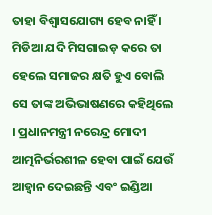ତାହା ବିଶ୍ଵାସଯୋଗ୍ୟ ହେବ ନାହିଁ । ମିଡିଆ ଯଦି ମିସଗାଇଡ଼ କରେ ତା ହେଲେ ସମାଜର କ୍ଷତି ହୁଏ ବୋଲି ସେ ତାଙ୍କ ଅଭିଭାଷଣରେ କହିଥିଲେ । ପ୍ରଧାନମନ୍ତ୍ରୀ ନରେନ୍ଦ୍ର ମୋଦୀ ଆତ୍ମନିର୍ଭରଶୀଳ ହେବା ପାଇଁ ଯେଉଁ ଆହ୍ବାନ ଦେଇଛନ୍ତି ଏବଂ ଇଣ୍ଡିଆ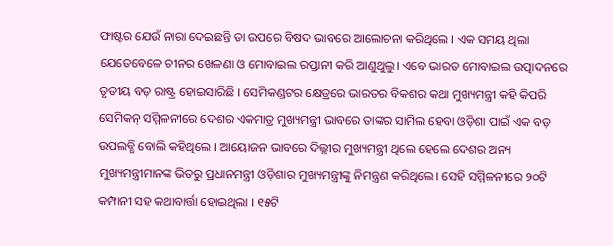ଫାଷ୍ଟର ଯେଉଁ ନାରା ଦେଇଛନ୍ତି ତା ଉପରେ ବିଷଦ ଭାବରେ ଆଲୋଚନା କରିଥିଲେ । ଏକ ସମୟ ଥିଲା ଯେତେବେଳେ ଚୀନର ଖେଳଣା ଓ ମୋବାଇଲ ରପ୍ତାନୀ କରି ଆଣୁଥୁଲୁ। ଏବେ ଭାରତ ମୋବାଇଲ ଉତ୍ପାଦନରେ ତୃତୀୟ ବଡ଼ ରାଷ୍ଟ୍ର ହୋଇସାରିଛି । ସେମିକଣ୍ଡଟର କ୍ଷେତ୍ରରେ ଭାରତର ବିକଶର କଥା ମୁଖ୍ୟମନ୍ତ୍ରୀ କହି କିପରି ସେମିକନ୍ ସମ୍ମିଳନୀରେ ଦେଶର ଏକମାତ୍ର ମୁଖ୍ୟମନ୍ତ୍ରୀ ଭାବରେ ତାଙ୍କର ସାମିଲ ହେବା ଓଡ଼ିଶା ପାଇଁ ଏକ ବଡ଼ ଉପଲବ୍ଧି ବୋଲି କହିଥିଲେ । ଆୟୋଜନ ଭାବରେ ଦିଲ୍ଲୀର ମୁଖ୍ୟମନ୍ତ୍ରୀ ଥିଲେ ହେଲେ ଦେଶର ଅନ୍ୟ ମୁଖ୍ୟମନ୍ତ୍ରୀମାନଙ୍କ ଭିତରୁ ପ୍ରଧାନମନ୍ତ୍ରୀ ଓଡ଼ିଶାର ମୁଖ୍ୟମନ୍ତ୍ରୀଙ୍କୁ ନିମନ୍ତ୍ରଣ କରିଥିଲେ। ସେହି ସମ୍ମିଳନୀରେ ୨୦ଟି କମ୍ପାନୀ ସହ କ‌ଥାବାର୍ତ୍ତା ହୋଇଥିଲା । ୧୫ଟି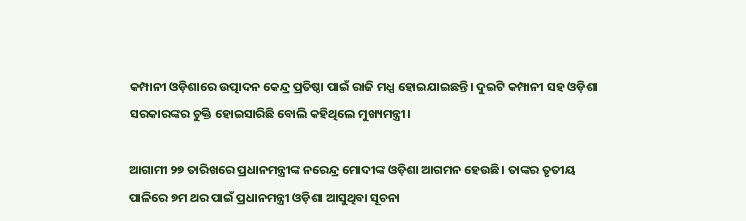କମ୍ପାନୀ ଓଡ଼ିଶାରେ ଉତ୍ପାଦନ କେନ୍ଦ୍ର ପ୍ରତିଷ୍ଠା ପାଇଁ ରାଜି ମଧ୍ଯ ହୋଇଯାଇଛନ୍ତି। ଦୁଇଟି କମ୍ପାନୀ ସହ ଓଡ଼ିଶା ସରକାରଙ୍କର ଚୁକ୍ତି ହୋଇସାରିଛି ବୋଲି କହିଥିଲେ ମୁଖ୍ୟମନ୍ତ୍ରୀ।

ଆଗାମୀ ୨୭ ତାରିଖରେ ପ୍ରଧାନମନ୍ତ୍ରୀଙ୍କ ନରେନ୍ଦ୍ର ମୋଦୀଙ୍କ ଓଡ଼ିଶା ଆଗମନ ହେଉଛି। ତାଙ୍କର ତୃତୀୟ ପାଳିରେ ୭ମ ଥର ପାଇଁ ପ୍ରଧାନମନ୍ତ୍ରୀ ଓଡ଼ିଶା ଆସୁଥିବା ସୂଚନା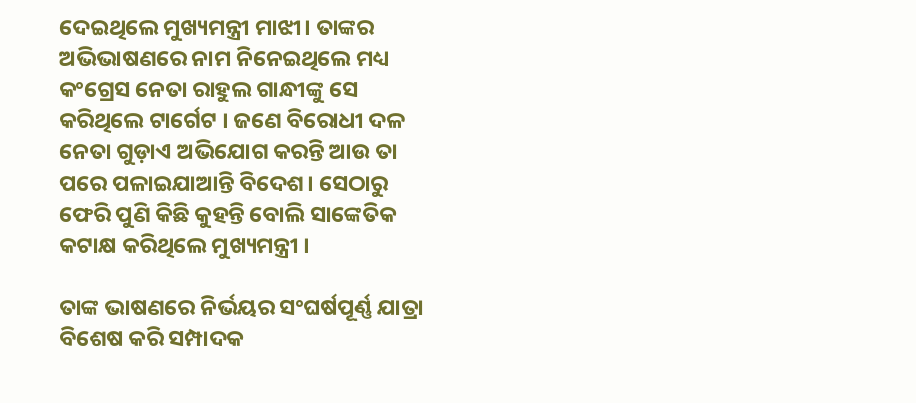ଦେଇଥିଲେ ମୁଖ୍ୟମନ୍ତ୍ରୀ ମାଝୀ। ତାଙ୍କର ଅଭିଭାଷଣରେ ନାମ ନିନେଇଥିଲେ ମଧ୍ୟ କଂଗ୍ରେସ ନେତା ରାହୁଲ ଗାନ୍ଧୀଙ୍କୁ ସେ କରିଥିଲେ ଟାର୍ଗେଟ । ଜଣେ ବିରୋଧୀ ଦଳ ନେତା ଗୁଡ଼ାଏ ଅଭିଯୋଗ କରନ୍ତି ଆଉ ତା ପରେ ପଳାଇଯାଆନ୍ତି ବିଦେଶ। ସେଠାରୁ ଫେରି ପୁଣି କିଛି କୁହନ୍ତି ବୋଲି ସାଙ୍କେତିକ କଟାକ୍ଷ କରିଥିଲେ ମୁଖ୍ୟମନ୍ତ୍ରୀ ।

ତାଙ୍କ ଭାଷଣରେ ନିର୍ଭୟର ସଂଘର୍ଷପୂର୍ଣ୍ଣ ଯାତ୍ରା ବିଶେଷ କରି ସମ୍ପାଦକ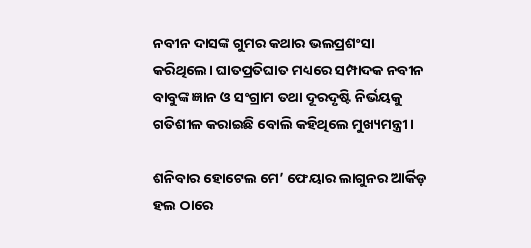ନବୀନ ଦାସଙ୍କ ଗୁମର କଥାର ଭଲପ୍ରଶଂସା କରିଥିଲେ। ଘାତପ୍ରତିଘାତ ମଧ୍ୟରେ ସମ୍ପାଦକ ନବୀନ ବାବୁଙ୍କ ଜ୍ଞାନ ଓ ସଂଗ୍ରାମ ତଥା ଦୂରଦୃଷ୍ଟି ନିର୍ଭୟକୁ ଗତିଶୀଳ କରାଇଛି ବୋଲି କହିଥିଲେ ମୁଖ୍ୟମନ୍ତ୍ରୀ ।

ଶନିବାର ହୋଟେଲ ମେ’ ଫେୟାର ଲାଗୁନର ଆର୍କିଡ଼ ହଲ ଠାରେ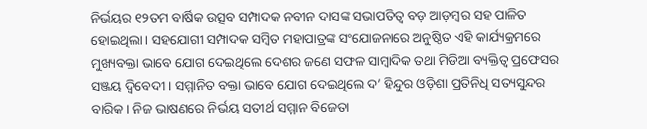ନିର୍ଭୟର ୧୨ତମ ବାର୍ଷିକ ଉତ୍ସବ ସମ୍ପାଦକ ନବୀନ ଦାସଙ୍କ ସଭାପତିତ୍ଵ ବଡ଼ ଆଡ଼ମ୍ବର ସହ ପାଳିତ ହୋଇଥିଲା। ସହଯୋଗୀ ସମ୍ପାଦକ ସମ୍ବିତ ମହାପାତ୍ରଙ୍କ ସଂଯୋଜନାରେ ଅନୁଷ୍ଠିତ ଏହି କାର୍ଯ୍ୟକ୍ରମରେ ମୁଖ୍ୟବକ୍ତା ଭାବେ ଯୋଗ ଦେଇଥିଲେ ଦେଶର ଜଣେ ସଫଳ ସାମ୍ବାଦିକ ତଥା ମିଡିଆ ବ୍ୟକ୍ତିତ୍ଵ ପ୍ରଫେସର ସଞ୍ଜୟ ଦ୍ବିବେଦୀ । ସମ୍ମାନିତ ବକ୍ତା ଭାବେ ଯୋଗ ଦେଇଥିଲେ ଦ’ ହିନ୍ଦୁର ଓଡ଼ିଶା ପ୍ରତିନିଧି ସତ୍ୟସୁନ୍ଦର ବାରିକ। ନିଜ ଭାଷଣରେ ନିର୍ଭୟ ସତୀର୍ଥ ସମ୍ମାନ ବିଜେତା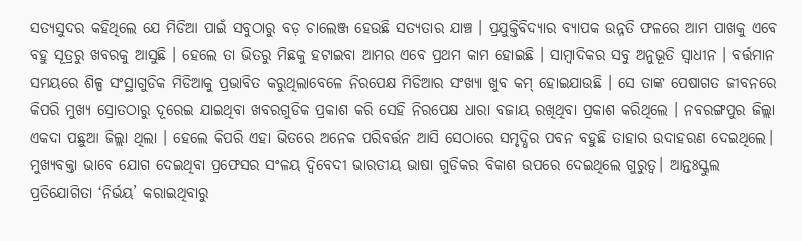ସତ୍ୟସୁଦର କହିଥିଲେ ଯେ ମିଡିଆ ପାଇଁ ସବୁଠାରୁ ବଡ଼ ଚାଲେଞ୍ଜ ହେଉଛି ସତ୍ୟତାର ଯାଞ୍ଚ । ପ୍ରଯୁକ୍ତିବିଦ୍ୟାର ବ୍ୟାପକ ଉନ୍ନତି ଫଳରେ ଆମ ପାଖକୁ ଏବେ ବହୁ ସୂତ୍ରରୁ ଖବରକୁ ଆସୁଛି । ହେଲେ ତା ଭିତରୁ ମିଛକୁ ହଟାଇବା ଆମର ଏବେ ପ୍ରଥମ କାମ ହୋଇଛି । ସାମ୍ବାଦିକର ସବୁ ଅନୁଭୂତି ସ୍ଵାଧୀନ । ବର୍ତ୍ତମାନ ସମୟରେ ଶିଳ୍ପ ସଂସ୍ଥାଗୁଡିକ ମିଡିଆକୁ ପ୍ରଭାବିତ କରୁଥିଲାବେଳେ ନିରପେକ୍ଷ ମିଡିଆର ସଂଖ୍ୟା ଖୁବ କମ୍ ହୋଇଯାଉଛି । ସେ ତାଙ୍କ ପେଷାଗତ ଜୀବନରେ କିପରି ମୁଖ୍ୟ ସ୍ରୋତଠାରୁ ଦୂରେଇ ଯାଇଥିବା ଖବରଗୁଡିକ ପ୍ରକାଶ କରି ସେହି ନିରପେକ୍ଷ ଧାରା ବଜାୟ ରଖିଥିବା ପ୍ରକାଶ କରିଥିଲେ । ନବରଙ୍ଗପୁର ଜିଲ୍ଲା ଏକଦା ପଛୁଆ ଜିଲ୍ଲା ଥିଲା । ହେଲେ କିପରି ଏହା ଭିତରେ ଅନେକ ପରିବର୍ତ୍ତନ ଆସି ସେଠାରେ ସମୃଦ୍ଧିର ପବନ ବହୁଛି ତାହାର ଉଦାହରଣ ଦେଇଥିଲେ। ମୁଖ୍ୟବକ୍ତା ଭାବେ ଯୋଗ ଦେଇଥିବା ପ୍ରଫେସର ସଂଳୟ ଦ୍ବିବେଦୀ ଭାରତୀୟ ଭାଷା ଗୁଡିକର ବିକାଶ ଉପରେ ଦେଇଥିଲେ ଗୁରୁତ୍ଵ। ଆନ୍ତଃସ୍କୁଲ ପ୍ରତିଯୋଗିତା ‘ନିର୍ଭୟ’ କରାଇଥିବାରୁ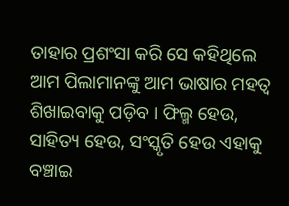ତାହାର ପ୍ରଶଂସା କରି ସେ କହିଥିଲେ ଆମ ପିଲାମାନଙ୍କୁ ଆମ ଭାଷାର ମହତ୍ଵ ଶିଖାଇବାକୁ ପଡ଼ିବ । ଫିଲ୍ମ ହେଉ, ସାହିତ୍ୟ ହେଉ, ସଂସ୍କୃତି ହେଉ ଏହାକୁ ବଞ୍ଚାଇ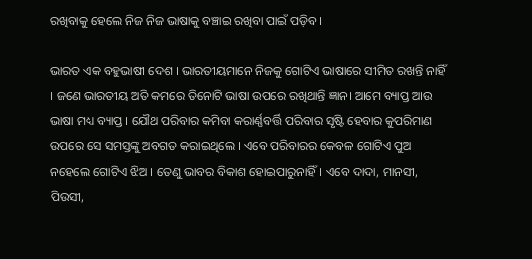ରଖିବାକୁ ହେଲେ ନିଜ ନିଜ ଭାଷାକୁ ବଞ୍ଚାଇ ରଖିବା ପାଇଁ ପଡ଼ିବ ।

ଭାରତ ଏକ ବହୁଭାଷୀ ଦେଶ । ଭାରତୀୟମାନେ ନିଜକୁ ଗୋଟିଏ ଭାଷାରେ ସୀମିତ ରଖନ୍ତି ନାହିଁ । ଜଣେ ଭାରତୀୟ ଅତି କମରେ ତିନୋଟି ଭାଷା ଉପରେ ରଖିଥାନ୍ତି ଜ୍ଞାନ। ଆମେ ବ୍ୟାପ୍ତ ଆଉ ଭାଷା ମଧ୍ୟ ବ୍ୟାପ୍ତ । ଯୌଥ ପରିବାର କମିବା କରାର୍ଣ୍ଣବର୍ତ୍ତି ପରିବାର ସୃଷ୍ଟି ହେବାର କୁପରିମାଣ ଉପରେ ସେ ସମସ୍ତଙ୍କୁ ଅବଗତ କରାଇଥିଲେ । ଏବେ ପରିବାରର କେବଳ ଗୋଟିଏ ପୁଅ ନହେଲେ ଗୋଟିଏ ଝିଅ । ତେଣୁ ଭାବର ବିକାଶ ହୋଇପାରୁନାହିଁ। ଏବେ ଦାଦା, ମାନସୀ, ପିଉସୀ,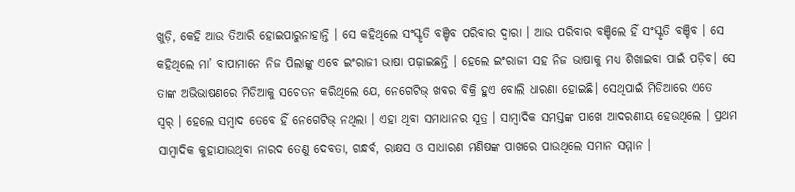ଖୁଡ଼ି, କେହି ଆଉ ତିଆରି ହୋଇପାରୁନାହାନ୍ତି । ସେ କହିଥିଲେ ସଂସ୍କୃତି ବଞ୍ଚିବ ପରିବାର ଦ୍ବାରା । ଆଉ ପରିବାର ବଞ୍ଚିଲେ ହିଁ ସଂସ୍କୃତି ବଞ୍ଚିବ । ସେ କହିଥିଲେ ମା’ ବାପାମାନେ ନିଜ ପିଲାଙ୍କୁ ଏବେ ଇଂରାଜୀ ଭାଷା ପଢ଼ାଇଛନ୍ତି । ହେଲେ ଇଂରାଜୀ ସହ ନିଜ ଭାଷାକୁ ମଧ୍ୟ ଶିଖାଇବା ପାଇଁ ପଡ଼ିବ। ସେ ତାଙ୍କ ଅଭିଭାଷଣରେ ମିଡିଆକୁ ସଚେତନ କରିଥିଲେ ଯେ, ନେଗେଟିଭ୍ ଖବର ବିକ୍ରି ହୁଏ ବୋଲି ଧାରଣା ହୋଇଛି। ସେଥିପାଇଁ ମିଡିଆରେ ଏତେ  ସ୍ୱର୍ । ହେଲେ ସମ୍ବାଦ ତେବେ ହିଁ ନେଗେଟିଭ୍ ନଥିଲା । ଏହା ଥିବା ସମାଧାନର ସୂତ୍ର । ସାମ୍ବାଦିକ ସମସ୍ତଙ୍କ ପାଖେ ଆଦରଣୀୟ ହେଉଥିଲେ । ପ୍ରଥମ ସାମ୍ବାଦିକ କୁହାଯାଉଥିବା ନାରଦ ତେଣୁ ଦେବତା, ଗନ୍ଧର୍ବ, ରାକ୍ଷସ ଓ ସାଧାରଣ ମଣିଷଙ୍କ ପାଖରେ ପାଉଥିଲେ ସମାନ ସମ୍ମାନ ।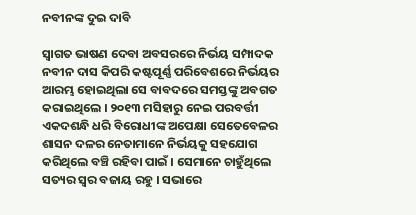ନବୀନଙ୍କ ଦୁଇ ଦାବି

ସ୍ଵାଗତ ଭାଷଣ ଦେବା ଅବସରରେ ନିର୍ଭୟ ସମ୍ପାଦକ ନବୀନ ଦାସ କିପରି କଷ୍ଟପୂର୍ଣ୍ଣ ପରିବେଶରେ ନିର୍ଭୟର ଆରମ୍ଭ ହୋଇଥିଲା ସେ ବାବଦରେ ସମସ୍ତଙ୍କୁ ଅବଗତ କରାଇଥିଲେ । ୨୦୧୩ ମସିହାରୁ ନେଇ ପରବର୍ତ୍ତୀ ଏକଦଶନ୍ଧି ଧରି ବିରୋଧୀଙ୍କ ଅପେକ୍ଷା ସେତେବେଳର ଶାସନ ଦଳର ନେତାମାନେ ନିର୍ଭୟକୁ ସହଯୋଗ କରିଥିଲେ ବଞ୍ଚି ରହିବା ପାଇଁ । ସେମାନେ ଚାହୁଁଥିଲେ ସତ୍ୟର ସ୍ୱର ବଜାୟ ରହୁ । ସଭାରେ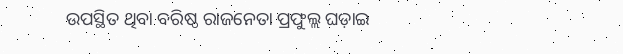ଉପସ୍ଥିତ ଥିବା ବରିଷ୍ଠ ରାଜନେତା ପ୍ରଫୁଲ୍ଲ ଘଡ଼ାଇ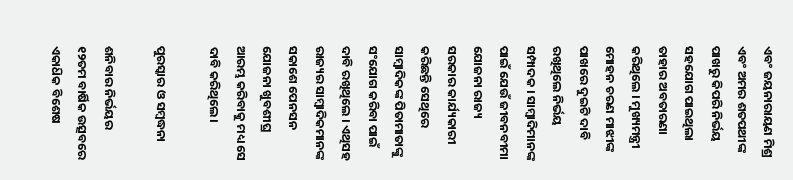ଏବଂ ଜୟନାରାୟଣ ମିଶ୍ର ଏବଂ ଅମର ଶତପଥୀଙ୍କ ପାଖରୁ କିପରି ନିର୍ଭୟ ସହଯୋଗ ପାଇଥିଲା ତାହାର ଅବତାରଣା କରିଥିଲେ । ମୁଖ୍ୟମନ୍ତ୍ରୀ ମୋହନ ଚରଣ ମାଝୀଙ୍କ ପାଖରେ ଦୁଇଟି ଦାବି ରଖିଥିଲେ ନିର୍ଭୟ ସମ୍ପାଦକ । ସାମ୍ବାଦିମାନଙ୍କ ପାଇଁ ଯେଉଁ ଜୀବନବୀମା ଯୋଜନା ରାଜ୍ୟ ସରକାର କାର୍ଯ୍ୟକାରୀ କରିଛନ୍ତି ସେଥିରେ ସାମ୍ବାଦିକଙ୍କ ପିତାମାତାଙ୍କୁ ସଂଯୋଗ କରିବା ପାଇଁ ଦାବି ରଖିଥିଲେ । ଏଥିସହ ରାଜ୍ୟର ସାମ୍ବାଦିକମାନଙ୍କ ସକାଶେ ପେନସନ ଯୋଜନା ଖୁବଶୀଘ୍ର ଆରମ୍ଭ କରିବାକୁ ମଧ୍ୟ ସେ ଦାବି କରିଥିଲେ।

ପୁରସ୍କାର ଓ ସମ୍ବଦ୍ଧନା

ଶନିବାର ନିର୍ଭୟର ୧୨ତମ ବାର୍ଷିକ ଉତ୍ସବରେ ଏକାଧ‌ିକ ବିଶେଷ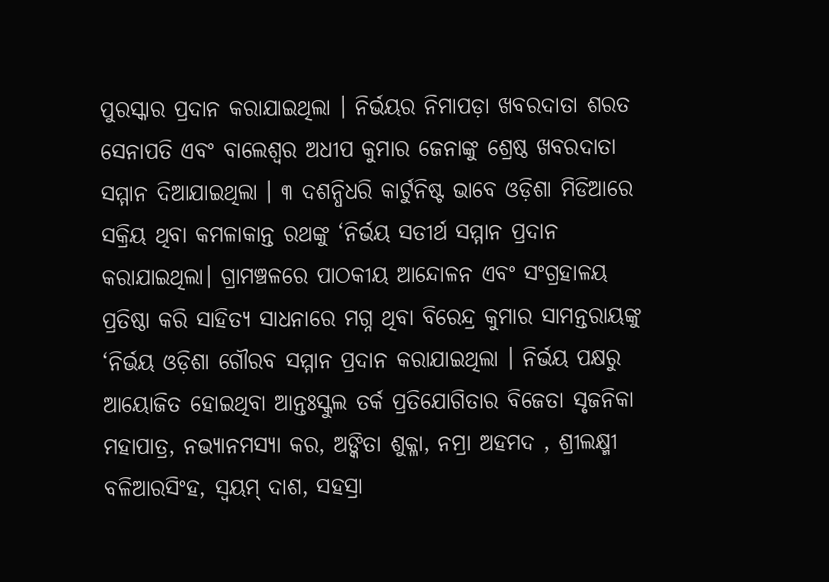ପୁରସ୍କାର ପ୍ରଦାନ କରାଯାଇଥିଲା । ନିର୍ଭୟର ନିମାପଡ଼ା ଖବରଦାତା ଶରତ ସେନାପତି ଏବଂ ବାଲେଶ୍ବର ଅଧୀପ କୁମାର ଜେନାଙ୍କୁ ଶ୍ରେଷ୍ଠ ଖବରଦାତା ସମ୍ମାନ ଦିଆଯାଇଥିଲା । ୩ ଦଶନ୍ଧିଧରି କାର୍ଟୁନିଷ୍ଟ ଭାବେ ଓଡ଼ିଶା ମିଡିଆରେ ସକ୍ରିୟ ଥିବା କମଳାକାନ୍ତ ରଥଙ୍କୁ ‘ନିର୍ଭୟ ସତୀର୍ଥ ସମ୍ମାନ ପ୍ରଦାନ କରାଯାଇଥିଲା। ଗ୍ରାମଞ୍ଚଳରେ ପାଠକୀୟ ଆନ୍ଦୋଳନ ଏବଂ ସଂଗ୍ରହାଳୟ ପ୍ରତିଷ୍ଠା କରି ସାହିତ୍ୟ ସାଧନାରେ ମଗ୍ନ ଥିବା ବିରେନ୍ଦ୍ର କୁମାର ସାମନ୍ତରାୟଙ୍କୁ ‘ନିର୍ଭୟ ଓଡ଼ିଶା ଗୌରବ ସମ୍ମାନ ପ୍ରଦାନ କରାଯାଇଥିଲା । ନିର୍ଭୟ ପକ୍ଷରୁ ଆୟୋଜିତ ହୋଇଥିବା ଆନ୍ତଃସ୍କୁଲ ତର୍କ ପ୍ରତିଯୋଗିତାର ବିଜେତା ସୃଜନିକା ମହାପାତ୍ର, ନଭ୍ୟାନମସ୍ୟା କର, ଅଙ୍କିତା ଶୁକ୍ଳା, ନମ୍ରା ଅହମଦ , ଶ୍ରୀଲକ୍ଷ୍ମୀ ବଳିଆରସିଂହ, ସ୍ଵୟମ୍ ଦାଶ, ସହସ୍ରା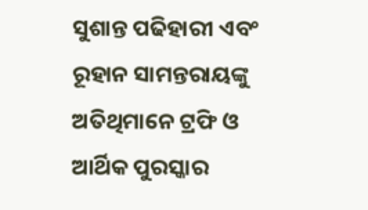ସୁଶାନ୍ତ ପଢିହାରୀ ଏବଂ ରୂହାନ ସାମନ୍ତରାୟଙ୍କୁ ଅତିଥିମାନେ ଟ୍ରଫି ଓ ଆର୍ଥିକ ପୁରସ୍କାର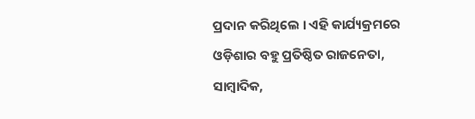ପ୍ରଦାନ କରିଥିଲେ । ଏହି କାର୍ଯ୍ୟକ୍ରମରେ ଓଡ଼ିଶାର ବହୁ ପ୍ରତିଷ୍ଠିତ ରାଜନେତା, ସାମ୍ବାଦିକ,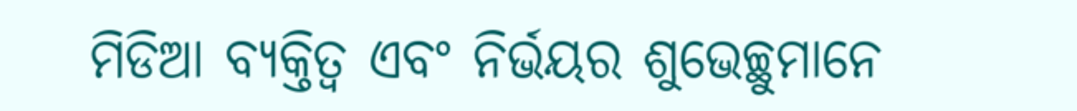ମିଡିଆ ବ୍ୟକ୍ତିତ୍ବ ଏବଂ ନିର୍ଭୟର ଶୁଭେଚ୍ଛୁମାନେ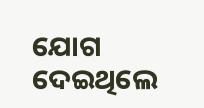ଯୋଗ ଦେଇଥିଲେ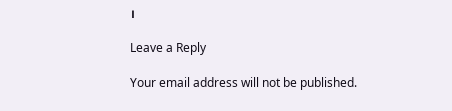।

Leave a Reply

Your email address will not be published.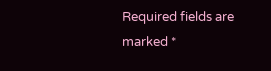Required fields are marked *